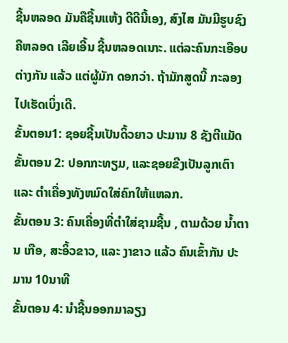ຊີ້ນຫລອດ ມັນຄືຊີ້ນແຫ້ງ ດີດີນີ້ເອງ, ສົງໄສ ມັນມີຮູບຊົງຄືຫລອດ ເລີຍເອີ້ນ ຊີ້ນຫລອດເນາະ. ແຕ່ລະຄົນກະເອືອບຕ່າງກັນ ແລ້ວ ແຕ່ຜູ້ມັກ ດອກວ່າ. ຖ້າມັກສູດນີ້ ກະລອງໄປເຮັດເບິ່ງເດີ.
ຂັ້ນຕອນ1: ຊອຍຊີ້ນເປັນດິ້ວຍາວ ປະມານ 8 ຊັງຕີແມັດ
ຂັ້ນຕອນ 2: ປອກກະທຽມ, ແລະຊອຍຂີງເປັນລູກເຕົາ ແລະ ຕຳເຄື່ອງທັງຫມົດໃສ່ຄົກໃຫ້ແຫລກ.
ຂັ້ນຕອນ 3: ຄົນເຄື່ອງທີ່ຕຳໃສ່ຊາມຊີ້ນ , ຕາມດ້ວຍ ນ້ຳຕານ ເກືອ, ສະອິ້ວຂາວ, ແລະ ງາຂາວ ແລ້ວ ຄົນເຂົ້າກັນ ປະມານ 10ນາທີ
ຂັ້ນຕອນ 4: ນຳຊີ້ນອອກມາລຽງ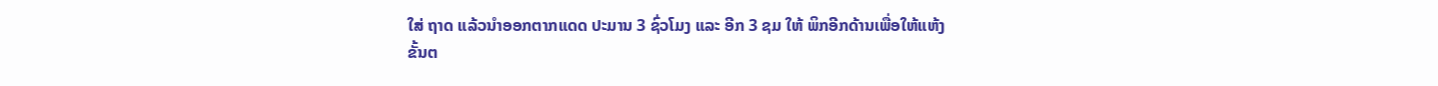ໃສ່ ຖາດ ແລ້ວນຳອອກຕາກແດດ ປະມານ 3 ຊົ່ວໂມງ ແລະ ອີກ 3 ຊມ ໃຫ້ ພິກອີກດ້ານເພື່ອໃຫ້ແຫ້ງ
ຂັ້ນຕ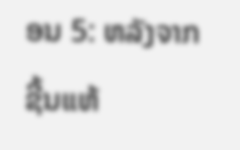ອນ 5: ຫລັງຈາກຊີ້ນແຫ້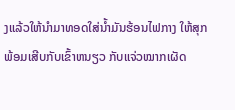ງແລ້ວໃຫ້ນຳມາທອດໃສ່ນ້ຳມັນຮ້ອນໄຟກາງ ໃຫ້ສຸກ ພ້ອມເສີບກັບເຂົ້າຫນຽວ ກັບແຈ່ວໝາກເຜັດ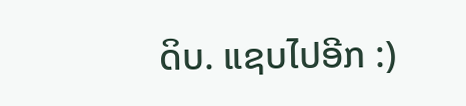ດິບ. ແຊບໄປອີກ :)